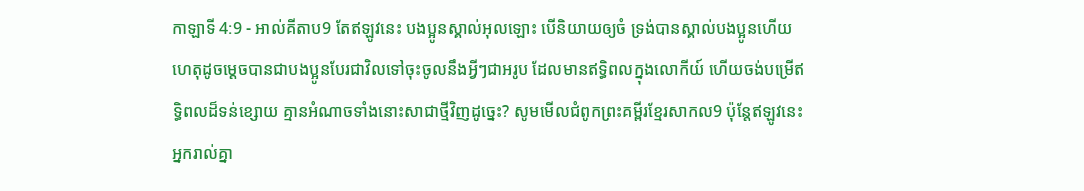កាឡាទី 4:9 - អាល់គីតាប9 តែឥឡូវនេះ បងប្អូនស្គាល់អុលឡោះ បើនិយាយឲ្យចំ ទ្រង់បានស្គាល់បងប្អូនហើយ ហេតុដូចម្ដេចបានជាបងប្អូនបែរជាវិលទៅចុះចូលនឹងអ្វីៗជាអរូប ដែលមានឥទ្ធិពលក្នុងលោកីយ៍ ហើយចង់បម្រើឥទ្ធិពលដ៏ទន់ខ្សោយ គ្មានអំណាចទាំងនោះសាជាថ្មីវិញដូច្នេះ? សូមមើលជំពូកព្រះគម្ពីរខ្មែរសាកល9 ប៉ុន្តែឥឡូវនេះ អ្នករាល់គ្នា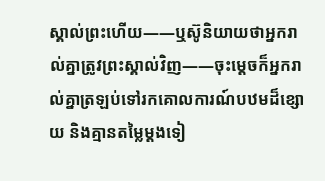ស្គាល់ព្រះហើយ——ឬស៊ូនិយាយថាអ្នករាល់គ្នាត្រូវព្រះស្គាល់វិញ——ចុះម្ដេចក៏អ្នករាល់គ្នាត្រឡប់ទៅរកគោលការណ៍បឋមដ៏ខ្សោយ និងគ្មានតម្លៃម្ដងទៀ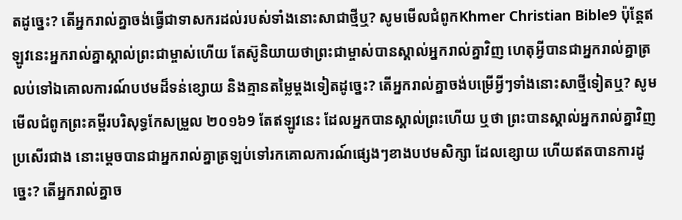តដូច្នេះ? តើអ្នករាល់គ្នាចង់ធ្វើជាទាសករដល់របស់ទាំងនោះសាជាថ្មីឬ? សូមមើលជំពូកKhmer Christian Bible9 ប៉ុន្ដែឥឡូវនេះអ្នករាល់គ្នាស្គាល់ព្រះជាម្ចាស់ហើយ តែស៊ូនិយាយថាព្រះជាម្ចាស់បានស្គាល់អ្នករាល់គ្នាវិញ ហេតុអ្វីបានជាអ្នករាល់គ្នាត្រលប់ទៅឯគោលការណ៍បឋមដ៏ទន់ខ្សោយ និងគ្មានតម្លៃម្តងទៀតដូច្នេះ? តើអ្នករាល់គ្នាចង់បម្រើអ្វីៗទាំងនោះសាថ្មីទៀតឬ? សូមមើលជំពូកព្រះគម្ពីរបរិសុទ្ធកែសម្រួល ២០១៦9 តែឥឡូវនេះ ដែលអ្នកបានស្គាល់ព្រះហើយ ឬថា ព្រះបានស្គាល់អ្នករាល់គ្នាវិញប្រសើរជាង នោះម្ដេចបានជាអ្នករាល់គ្នាត្រឡប់ទៅរកគោលការណ៍ផ្សេងៗខាងបឋមសិក្សា ដែលខ្សោយ ហើយឥតបានការដូច្នេះ? តើអ្នករាល់គ្នាច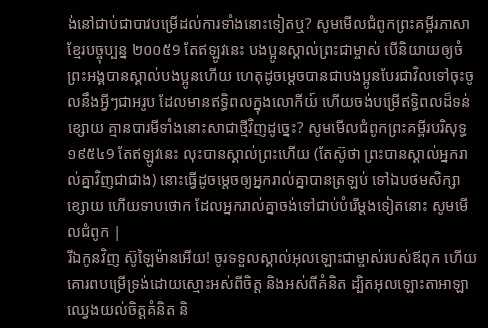ង់នៅជាប់ជាបាវបម្រើដល់ការទាំងនោះទៀតឬ? សូមមើលជំពូកព្រះគម្ពីរភាសាខ្មែរបច្ចុប្បន្ន ២០០៥9 តែឥឡូវនេះ បងប្អូនស្គាល់ព្រះជាម្ចាស់ បើនិយាយឲ្យចំ ព្រះអង្គបានស្គាល់បងប្អូនហើយ ហេតុដូចម្ដេចបានជាបងប្អូនបែរជាវិលទៅចុះចូលនឹងអ្វីៗជាអរូប ដែលមានឥទ្ធិពលក្នុងលោកីយ៍ ហើយចង់បម្រើឥទ្ធិពលដ៏ទន់ខ្សោយ គ្មានបារមីទាំងនោះសាជាថ្មីវិញដូច្នេះ? សូមមើលជំពូកព្រះគម្ពីរបរិសុទ្ធ ១៩៥៤9 តែឥឡូវនេះ លុះបានស្គាល់ព្រះហើយ (តែស៊ូថា ព្រះបានស្គាល់អ្នករាល់គ្នាវិញជាជាង) នោះធ្វើដូចម្តេចឲ្យអ្នករាល់គ្នាបានត្រឡប់ ទៅឯបថមសិក្សាខ្សោយ ហើយទាបថោក ដែលអ្នករាល់គ្នាចង់ទៅជាប់បំរើម្តងទៀតនោះ សូមមើលជំពូក |
រីឯកូនវិញ ស៊ូឡៃម៉ានអើយ! ចូរទទួលស្គាល់អុលឡោះជាម្ចាស់របស់ឪពុក ហើយគោរពបម្រើទ្រង់ដោយស្មោះអស់ពីចិត្ត និងអស់ពីគំនិត ដ្បិតអុលឡោះតាអាឡាឈ្វេងយល់ចិត្តគំនិត និ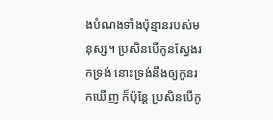ងបំណងទាំងប៉ុន្មានរបស់មនុស្ស។ ប្រសិនបើកូនស្វែងរកទ្រង់ នោះទ្រង់នឹងឲ្យកូនរកឃើញ ក៏ប៉ុន្តែ ប្រសិនបើកូ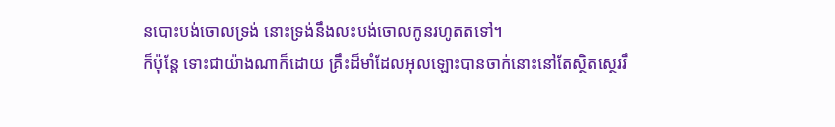នបោះបង់ចោលទ្រង់ នោះទ្រង់នឹងលះបង់ចោលកូនរហូតតទៅ។
ក៏ប៉ុន្ដែ ទោះជាយ៉ាងណាក៏ដោយ គ្រឹះដ៏មាំដែលអុលឡោះបានចាក់នោះនៅតែស្ថិតស្ថេររឹ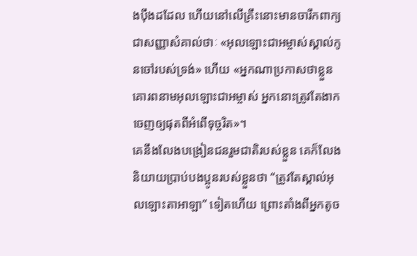ងប៉ឹងដដែល ហើយនៅលើគ្រឹះនោះមានចារឹកពាក្យជាសញ្ញាសំគាល់ថាៈ «អុលឡោះជាអម្ចាស់ស្គាល់កូនចៅរបស់ទ្រង់» ហើយ «អ្នកណាប្រកាសថាខ្លួនគោរពនាមអុលឡោះជាអម្ចាស់ អ្នកនោះត្រូវតែងាកចេញឲ្យផុតពីអំពើទុច្ចរិត»។
គេនឹងលែងបង្រៀនជនរួមជាតិរបស់ខ្លួន គេក៏លែងនិយាយប្រាប់បងប្អូនរបស់ខ្លួនថា “ត្រូវតែស្គាល់អុលឡោះតាអាឡា” ទៀតហើយ ព្រោះតាំងពីអ្នកតូច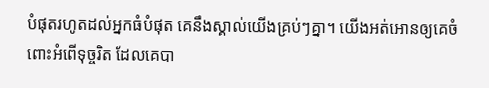បំផុតរហូតដល់អ្នកធំបំផុត គេនឹងស្គាល់យើងគ្រប់ៗគ្នា។ យើងអត់អោនឲ្យគេចំពោះអំពើទុច្ចរិត ដែលគេបា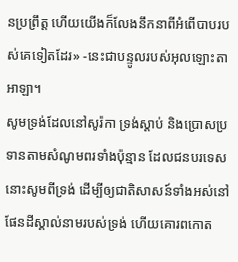នប្រព្រឹត្ត ហើយយើងក៏លែងនឹកនាពីអំពើបាបរបស់គេទៀតដែរ» -នេះជាបន្ទូលរបស់អុលឡោះតាអាឡា។
សូមទ្រង់ដែលនៅសូរ៉កា ទ្រង់ស្តាប់ និងប្រោសប្រទានតាមសំណូមពរទាំងប៉ុន្មាន ដែលជនបរទេសនោះសូមពីទ្រង់ ដើម្បីឲ្យជាតិសាសន៍ទាំងអស់នៅផែនដីស្គាល់នាមរបស់ទ្រង់ ហើយគោរពកោត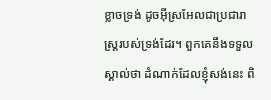ខ្លាចទ្រង់ ដូចអ៊ីស្រអែលជាប្រជារាស្ត្ររបស់ទ្រង់ដែរ។ ពួកគេនឹងទទួលស្គាល់ថា ដំណាក់ដែលខ្ញុំសង់នេះ ពិ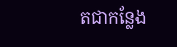តជាកន្លែង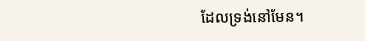ដែលទ្រង់នៅមែន។